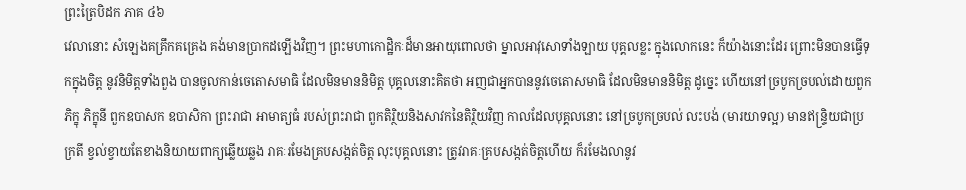ព្រះត្រៃបិដក ភាគ ៤៦
វេលានោះ សំឡេងគគ្រឹកគគ្រេង គង់មានប្រាកដឡើងវិញ។ ព្រះមហាកោដ្ឋិកៈដ៏មានអាយុពោលថា ម្នាលអាវុសោទាំងឡាយ បុគ្គលខ្លះ ក្នុងលោកនេះ ក៏យ៉ាងនោះដែរ ព្រោះមិនបានធ្វើទុកក្នុងចិត្ត នូវនិមិត្តទាំងពួង បានចូលកាន់ចេតោសមាធិ ដែលមិនមាននិមិត្ត បុគ្គលនោះគិតថា អញជាអ្នកបាននូវចេតោសមាធិ ដែលមិនមាននិមិត្ត ដូច្នេះ ហើយនៅច្របូកច្របល់ដោយពួកភិក្ខុ ភិក្ខុនី ពួកឧបាសក ឧបាសិកា ព្រះរាជា អាមាត្យធំ របស់ព្រះរាជា ពួកតិរិ្ថយនិងសាវកនៃតិរិ្ថយវិញ កាលដែលបុគ្គលនោះ នៅច្របូកច្របល់ លះបង់ (មារយាទល្អ) មានឥន្រ្ទិយជាប្រក្រតី ខ្វល់ខ្វាយតែខាងនិយាយពាក្យឆ្លើយឆ្លង រាគៈរមែងគ្របសង្កត់ចិត្ត លុះបុគ្គលនោះ ត្រូវរាគៈគ្របសង្កត់ចិត្តហើយ ក៏រមែងលានូវ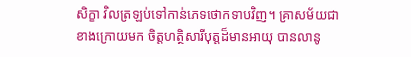សិក្ខា វិលត្រឡប់ទៅកាន់ភេទថោកទាបវិញ។ គ្រាសម័យជាខាងក្រោយមក ចិត្តហត្ថិសារីបុត្តដ៏មានអាយុ បានលានូ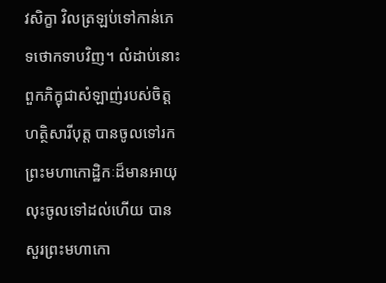វសិក្ខា វិលត្រឡប់ទៅកាន់ភេទថោកទាបវិញ។ លំដាប់នោះ ពួកភិក្ខុជាសំឡាញ់របស់ចិត្តហត្ថិសារីបុត្ត បានចូលទៅរកព្រះមហាកោដ្ឋិកៈដ៏មានអាយុ លុះចូលទៅដល់ហើយ បានសួរព្រះមហាកោ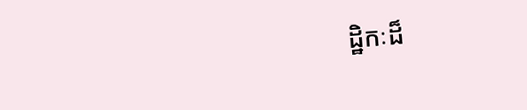ដ្ឋិកៈដ៏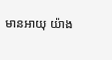មានអាយុ យ៉ាង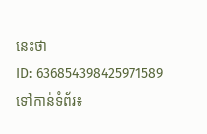នេះថា
ID: 636854398425971589
ទៅកាន់ទំព័រ៖